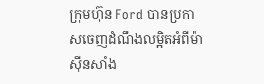ក្រុមហ៊ុន Ford បានប្រកាសចេញដំណឹងលម្អិតអំពីម៉ាស៊ីនសាំង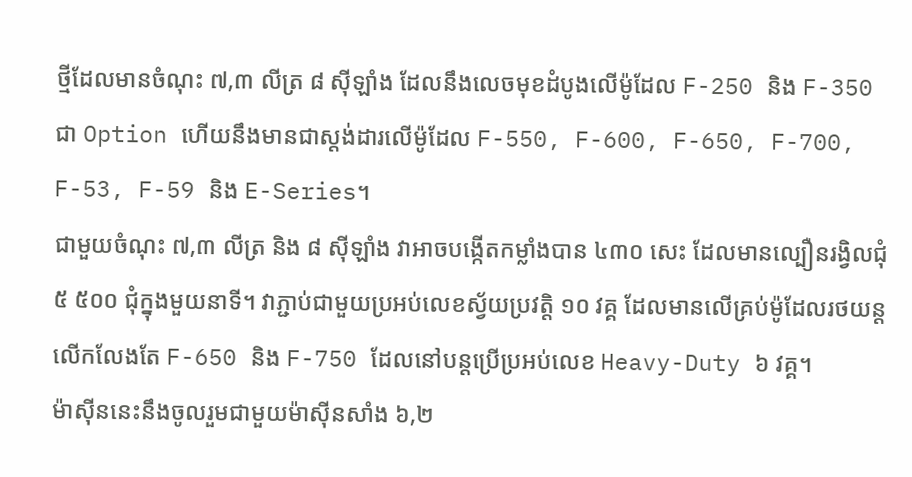ថ្មីដែលមានចំណុះ ៧,៣ លីត្រ ៨ ស៊ីឡាំង ដែលនឹងលេចមុខដំបូងលើម៉ូដែល F-250 និង F-350 ជា Option ហើយនឹងមានជាស្តង់ដារលើម៉ូដែល F-550, F-600, F-650, F-700, F-53, F-59 និង E-Series។
ជាមួយចំណុះ ៧,៣ លីត្រ និង ៨ ស៊ីឡាំង វាអាចបង្កើតកម្លាំងបាន ៤៣០ សេះ ដែលមានល្បឿនរង្វិលជុំ ៥ ៥០០ ជុំក្នុងមួយនាទី។ វាភ្ជាប់ជាមួយប្រអប់លេខស្វ័យប្រវត្តិ ១០ វគ្គ ដែលមានលើគ្រប់ម៉ូដែលរថយន្ត លើកលែងតែ F-650 និង F-750 ដែលនៅបន្តប្រើប្រអប់លេខ Heavy-Duty ៦ វគ្គ។
ម៉ាស៊ីននេះនឹងចូលរួមជាមួយម៉ាស៊ីនសាំង ៦,២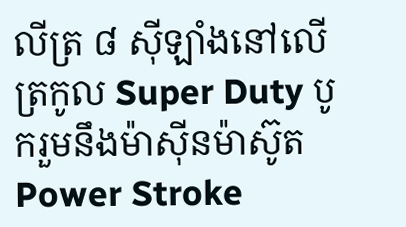លីត្រ ៨ ស៊ីឡាំងនៅលើត្រកូល Super Duty បូករួមនឹងម៉ាស៊ីនម៉ាស៊ូត Power Stroke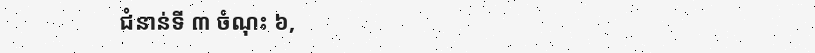ជំនាន់ទី ៣ ចំណុះ ៦,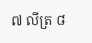៧ លីត្រ ៨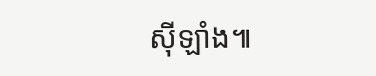ស៊ីឡាំង៕